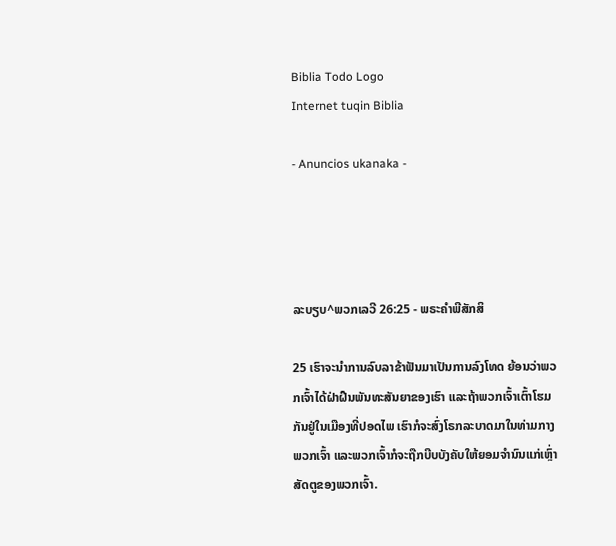Biblia Todo Logo
Internet tuqin Biblia

- Anuncios ukanaka -




ລະບຽບ^ພວກເລວີ 26:25 - ພຣະຄຳພີສັກສິ

25 ເຮົາຈະນຳການລົບລາຂ້າຟັນມາເປັນການລົງໂທດ ຍ້ອນວ່າພວກເຈົ້າໄດ້ຝ່າຝືນພັນທະສັນຍາຂອງເຮົາ ແລະຖ້າພວກເຈົ້າເຕົ້າໂຮມກັນຢູ່ໃນເມືອງທີ່ປອດໄພ ເຮົາກໍຈະສົ່ງໂຣກລະບາດມາໃນທ່າມກາງພວກເຈົ້າ ແລະພວກເຈົ້າກໍຈະຖືກບີບບັງຄັບໃຫ້ຍອມຈຳນົນແກ່ເຫຼົ່າສັດຕູຂອງພວກເຈົ້າ.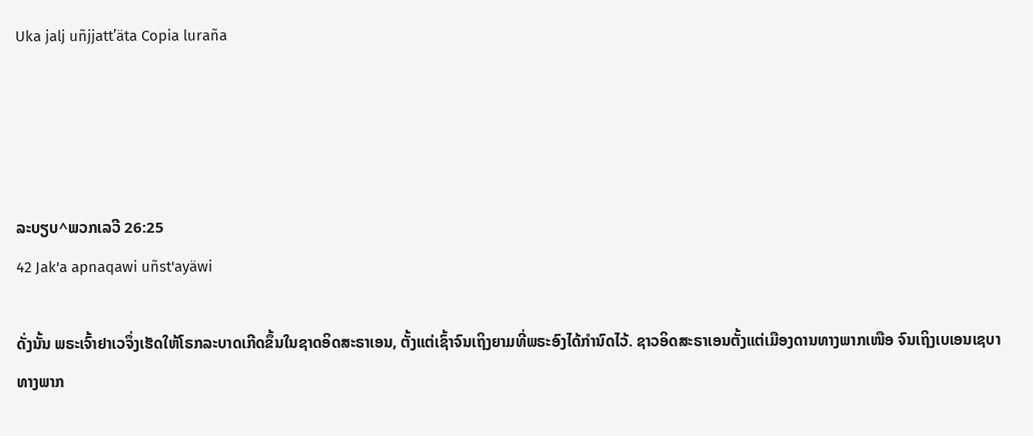Uka jalj uñjjattʼäta Copia luraña




ລະບຽບ^ພວກເລວີ 26:25
42 Jak'a apnaqawi uñst'ayäwi

ດັ່ງນັ້ນ ພຣະເຈົ້າຢາເວຈຶ່ງເຮັດໃຫ້ໂຣກລະບາດເກີດຂຶ້ນໃນຊາດອິດສະຣາເອນ, ຕັ້ງແຕ່ເຊົ້າຈົນເຖິງຍາມທີ່ພຣະອົງໄດ້ກຳນົດໄວ້. ຊາວອິດສະຣາເອນຕັ້ງແຕ່ເມືອງດານທາງພາກເໜືອ ຈົນເຖິງເບເອນເຊບາທາງພາກ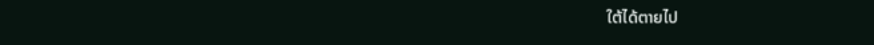ໃຕ້ໄດ້ຕາຍໄປ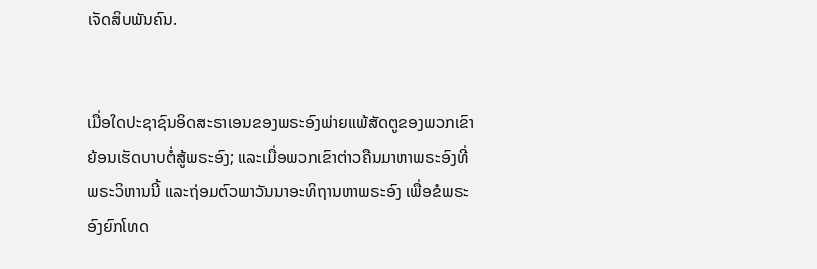ເຈັດສິບພັນຄົນ.


ເມື່ອໃດປະຊາຊົນອິດສະຣາເອນຂອງພຣະອົງພ່າຍແພ້ສັດຕູຂອງພວກເຂົາ ຍ້ອນເຮັດບາບຕໍ່ສູ້ພຣະອົງ; ແລະເມື່ອພວກເຂົາຕ່າວຄືນມາຫາພຣະອົງທີ່ພຣະວິຫານນີ້ ແລະຖ່ອມຕົວພາວັນນາອະທິຖານຫາພຣະອົງ ເພື່ອຂໍພຣະອົງຍົກໂທດ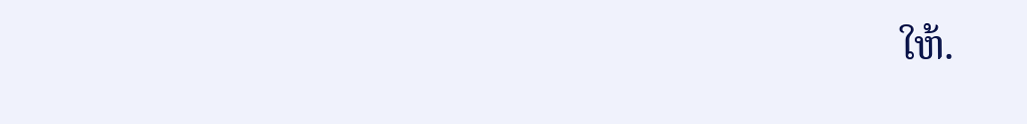ໃຫ້.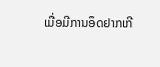ເມື່ອມີການອຶດຢາກເກີ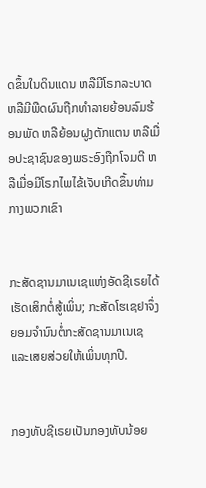ດຂຶ້ນໃນດິນແດນ ຫລືມີໂຣກລະບາດ ຫລືມີພືດຜົນຖືກທຳລາຍຍ້ອນລົມຮ້ອນພັດ ຫລືຍ້ອນຝູງຕັກແຕນ ຫລືເມື່ອປະຊາຊົນຂອງພຣະອົງຖືກໂຈມຕີ ຫລືເມື່ອມີໂຣກໄພໄຂ້ເຈັບເກີດຂຶ້ນທ່າມກາງພວກເຂົາ


ກະສັດຊານມາເນເຊແຫ່ງອັດຊີເຣຍໄດ້ເຮັດເສິກຕໍ່ສູ້ເພິ່ນ; ກະສັດໂຮເຊຢາຈຶ່ງຍອມຈຳນົນຕໍ່ກະສັດຊານມາເນເຊ ແລະເສຍສ່ວຍໃຫ້ເພິ່ນທຸກປີ.


ກອງທັບຊີເຣຍເປັນກອງທັບນ້ອຍ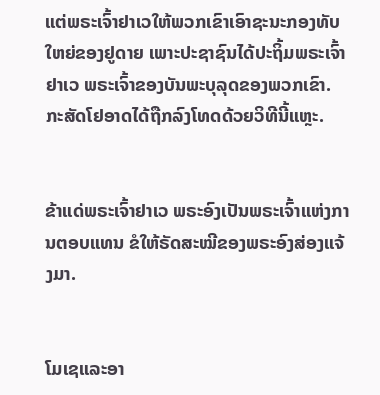ແຕ່ພຣະເຈົ້າຢາເວໃຫ້ພວກເຂົາເອົາຊະນະກອງທັບໃຫຍ່ຂອງຢູດາຍ ເພາະປະຊາຊົນໄດ້ປະຖິ້ມພຣະເຈົ້າຢາເວ ພຣະເຈົ້າຂອງບັນພະບຸລຸດຂອງພວກເຂົາ. ກະສັດໂຢອາດໄດ້ຖືກລົງໂທດດ້ວຍວິທີນີ້ແຫຼະ.


ຂ້າແດ່ພຣະເຈົ້າຢາເວ ພຣະອົງເປັນພຣະເຈົ້າແຫ່ງການຕອບແທນ ຂໍໃຫ້ຣັດສະໝີຂອງພຣະອົງສ່ອງແຈ້ງມາ.


ໂມເຊແລະອາ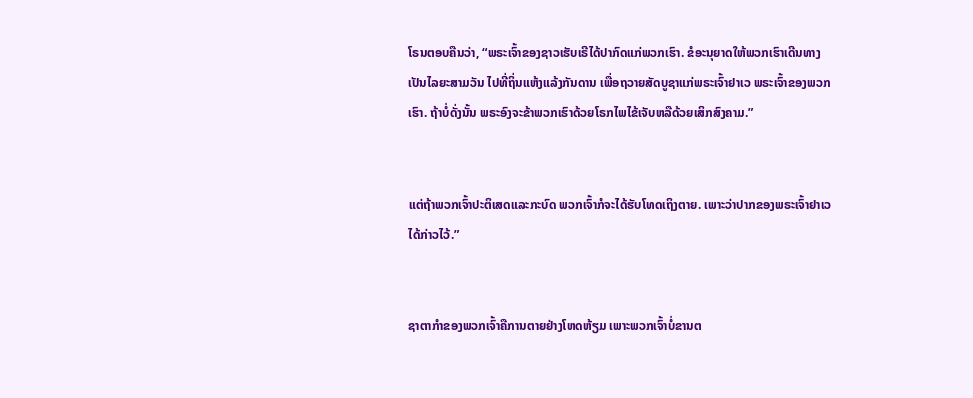ໂຣນຕອບຄືນວ່າ, “ພຣະເຈົ້າຂອງຊາວເຮັບເຣີໄດ້ປາກົດແກ່ພວກເຮົາ. ຂໍອະນຸຍາດໃຫ້ພວກເຮົາເດີນທາງເປັນໄລຍະສາມວັນ ໄປທີ່ຖິ່ນແຫ້ງແລ້ງກັນດານ ເພື່ອຖວາຍສັດບູຊາແກ່ພຣະເຈົ້າຢາເວ ພຣະເຈົ້າຂອງພວກເຮົາ. ຖ້າບໍ່ດັ່ງນັ້ນ ພຣະອົງຈະຂ້າພວກເຮົາດ້ວຍໂຣກໄພໄຂ້ເຈັບຫລືດ້ວຍເສິກສົງຄາມ.”


ແຕ່ຖ້າພວກເຈົ້າປະຕິເສດແລະກະບົດ ພວກເຈົ້າກໍຈະໄດ້ຮັບໂທດເຖິງຕາຍ. ເພາະວ່າປາກຂອງພຣະເຈົ້າຢາເວໄດ້ກ່າວໄວ້.”


ຊາຕາກຳຂອງພວກເຈົ້າຄືການຕາຍຢ່າງໂຫດຫ້ຽມ ເພາະພວກເຈົ້າບໍ່ຂານຕ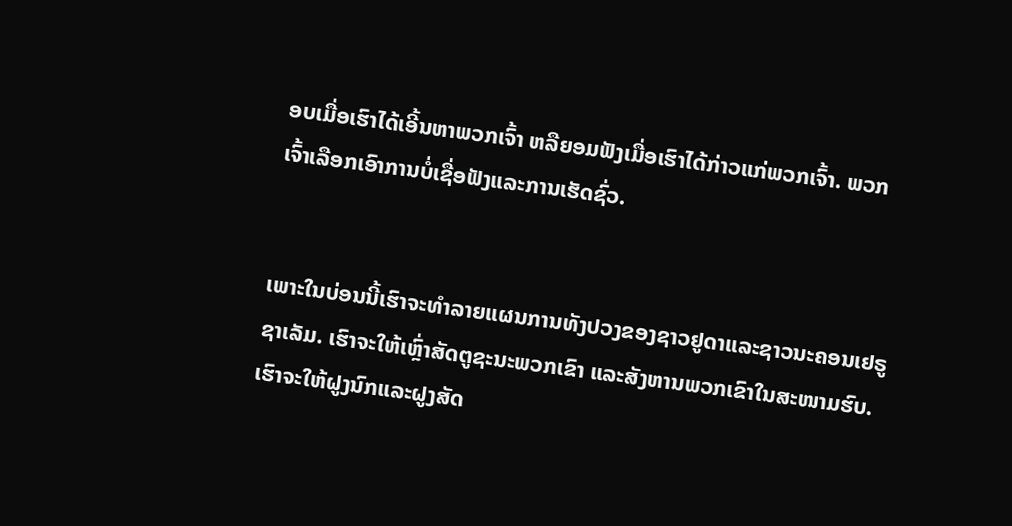ອບເມື່ອເຮົາໄດ້ເອີ້ນຫາພວກເຈົ້າ ຫລືຍອມຟັງເມື່ອເຮົາໄດ້ກ່າວແກ່ພວກເຈົ້າ. ພວກເຈົ້າເລືອກເອົາການບໍ່ເຊື່ອຟັງແລະການເຮັດຊົ່ວ.


ເພາະໃນບ່ອນນີ້ເຮົາຈະທຳລາຍແຜນການທັງປວງຂອງຊາວຢູດາແລະຊາວນະຄອນເຢຣູຊາເລັມ. ເຮົາຈະໃຫ້ເຫຼົ່າສັດຕູຊະນະພວກເຂົາ ແລະສັງຫານພວກເຂົາໃນສະໜາມຮົບ. ເຮົາຈະໃຫ້ຝູງນົກແລະຝູງສັດ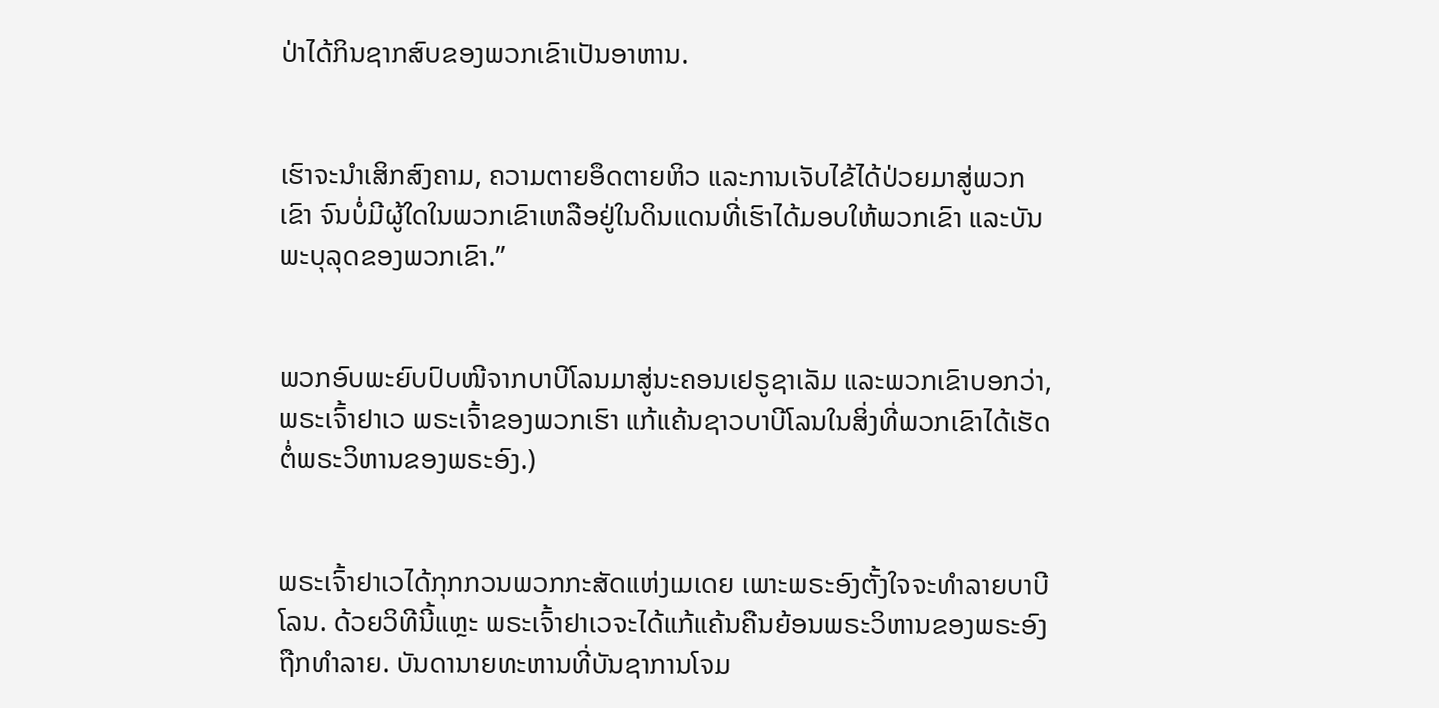ປ່າໄດ້ກິນຊາກສົບຂອງພວກເຂົາເປັນອາຫານ.


ເຮົາຈະນຳເສິກສົງຄາມ, ຄວາມຕາຍອຶດຕາຍຫິວ ແລະການເຈັບໄຂ້ໄດ້ປ່ວຍມາສູ່ພວກເຂົາ ຈົນບໍ່ມີຜູ້ໃດໃນພວກເຂົາເຫລືອຢູ່ໃນດິນແດນທີ່ເຮົາໄດ້ມອບໃຫ້ພວກເຂົາ ແລະບັນພະບຸລຸດຂອງພວກເຂົາ.”


ພວກອົບພະຍົບປົບໜີຈາກບາບີໂລນມາສູ່ນະຄອນເຢຣູຊາເລັມ ແລະພວກເຂົາບອກວ່າ, ພຣະເຈົ້າຢາເວ ພຣະເຈົ້າຂອງພວກເຮົາ ແກ້ແຄ້ນຊາວບາບີໂລນໃນສິ່ງທີ່ພວກເຂົາໄດ້ເຮັດຕໍ່ພຣະວິຫານຂອງພຣະອົງ.)


ພຣະເຈົ້າຢາເວໄດ້ກຸກກວນພວກກະສັດແຫ່ງເມເດຍ ເພາະພຣະອົງຕັ້ງໃຈຈະທຳລາຍບາບີໂລນ. ດ້ວຍວິທີນີ້ແຫຼະ ພຣະເຈົ້າຢາເວຈະໄດ້ແກ້ແຄ້ນຄືນຍ້ອນພຣະວິຫານຂອງພຣະອົງຖືກທຳລາຍ. ບັນດານາຍທະຫານທີ່ບັນຊາການໂຈມ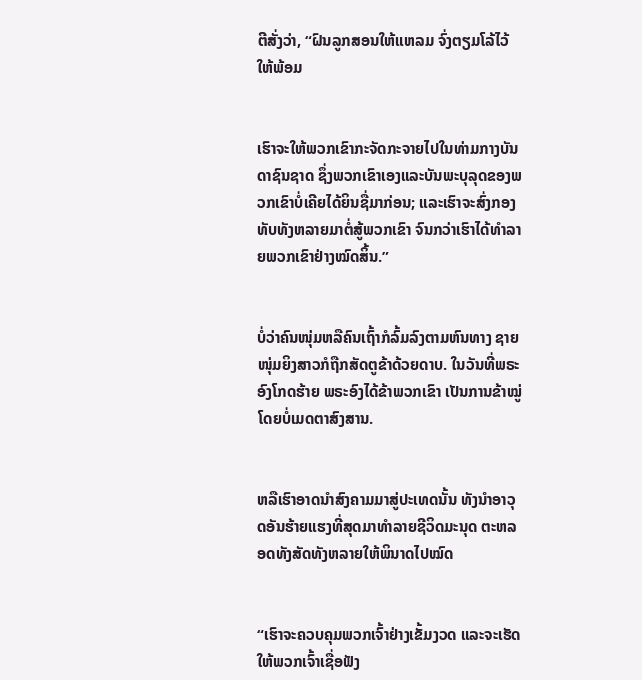ຕີສັ່ງວ່າ, “ຝົນລູກສອນໃຫ້ແຫລມ ຈົ່ງຕຽມໂລ້ໄວ້ໃຫ້ພ້ອມ


ເຮົາຈະໃຫ້ພວກເຂົາກະຈັດກະຈາຍໄປໃນທ່າມກາງບັນດາຊົນຊາດ ຊຶ່ງພວກເຂົາເອງແລະບັນພະບຸລຸດຂອງພວກເຂົາບໍ່ເຄີຍໄດ້ຍິນຊື່ມາກ່ອນ; ແລະເຮົາຈະສົ່ງກອງທັບທັງຫລາຍມາຕໍ່ສູ້ພວກເຂົາ ຈົນກວ່າເຮົາໄດ້ທຳລາຍພວກເຂົາຢ່າງໝົດສິ້ນ.”


ບໍ່ວ່າຄົນໜຸ່ມຫລືຄົນເຖົ້າກໍລົ້ມລົງຕາມຫົນທາງ ຊາຍໜຸ່ມຍິງສາວກໍຖືກສັດຕູຂ້າດ້ວຍດາບ. ໃນວັນທີ່ພຣະອົງໂກດຮ້າຍ ພຣະອົງໄດ້ຂ້າພວກເຂົາ ເປັນການຂ້າໝູ່ໂດຍບໍ່ເມດຕາສົງສານ.


ຫລືເຮົາອາດນຳສົງຄາມມາສູ່ປະເທດນັ້ນ ທັງນຳອາວຸດອັນຮ້າຍແຮງທີ່ສຸດມາທຳລາຍຊີວິດມະນຸດ ຕະຫລອດທັງສັດທັງຫລາຍໃຫ້ພິນາດໄປໝົດ


“ເຮົາຈະຄວບຄຸມພວກເຈົ້າຢ່າງເຂັ້ມງວດ ແລະຈະເຮັດໃຫ້ພວກເຈົ້າເຊື່ອຟັງ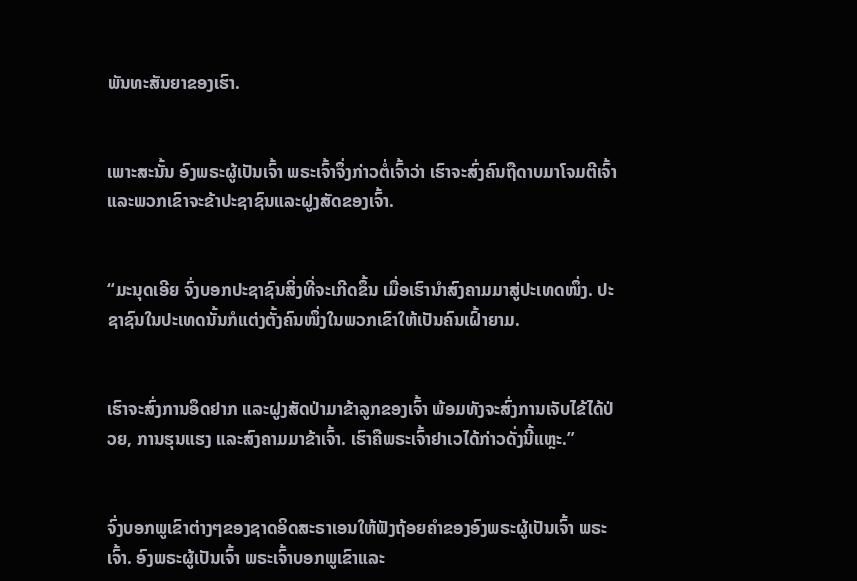ພັນທະສັນຍາຂອງເຮົາ.


ເພາະສະນັ້ນ ອົງພຣະຜູ້ເປັນເຈົ້າ ພຣະເຈົ້າຈຶ່ງກ່າວຕໍ່ເຈົ້າວ່າ ເຮົາຈະສົ່ງຄົນຖືດາບມາໂຈມຕີເຈົ້າ ແລະພວກເຂົາຈະຂ້າປະຊາຊົນແລະຝູງສັດຂອງເຈົ້າ.


“ມະນຸດເອີຍ ຈົ່ງບອກປະຊາຊົນສິ່ງທີ່ຈະເກີດຂຶ້ນ ເມື່ອເຮົານຳສົງຄາມມາສູ່ປະເທດໜຶ່ງ. ປະຊາຊົນໃນປະເທດນັ້ນກໍແຕ່ງຕັ້ງຄົນໜຶ່ງໃນພວກເຂົາໃຫ້ເປັນຄົນເຝົ້າຍາມ.


ເຮົາຈະສົ່ງການອຶດຢາກ ແລະຝູງສັດປ່າມາຂ້າລູກຂອງເຈົ້າ ພ້ອມທັງຈະສົ່ງການເຈັບໄຂ້ໄດ້ປ່ວຍ, ການຮຸນແຮງ ແລະສົງຄາມມາຂ້າເຈົ້າ. ເຮົາຄືພຣະເຈົ້າຢາເວໄດ້ກ່າວດັ່ງນີ້ແຫຼະ.”


ຈົ່ງບອກພູເຂົາຕ່າງໆຂອງຊາດອິດສະຣາເອນໃຫ້ຟັງຖ້ອຍຄຳຂອງອົງພຣະຜູ້ເປັນເຈົ້າ ພຣະເຈົ້າ. ອົງພຣະຜູ້ເປັນເຈົ້າ ພຣະເຈົ້າບອກພູເຂົາແລະ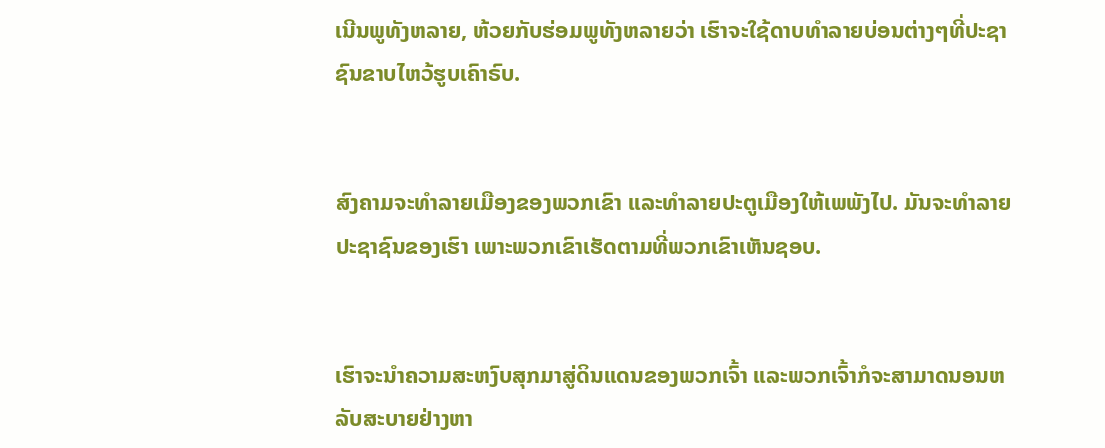ເນີນພູທັງຫລາຍ, ຫ້ວຍກັບຮ່ອມພູທັງຫລາຍວ່າ ເຮົາຈະໃຊ້ດາບທຳລາຍບ່ອນຕ່າງໆທີ່ປະຊາຊົນຂາບໄຫວ້ຮູບເຄົາຣົບ.


ສົງຄາມຈະທຳລາຍເມືອງຂອງພວກເຂົາ ແລະທຳລາຍປະຕູເມືອງໃຫ້ເພພັງໄປ. ມັນຈະທຳລາຍປະຊາຊົນຂອງເຮົາ ເພາະພວກເຂົາເຮັດຕາມທີ່ພວກເຂົາເຫັນຊອບ.


ເຮົາຈະນຳຄວາມສະຫງົບສຸກມາສູ່ດິນແດນຂອງພວກເຈົ້າ ແລະພວກເຈົ້າກໍຈະສາມາດນອນຫລັບສະບາຍຢ່າງຫາ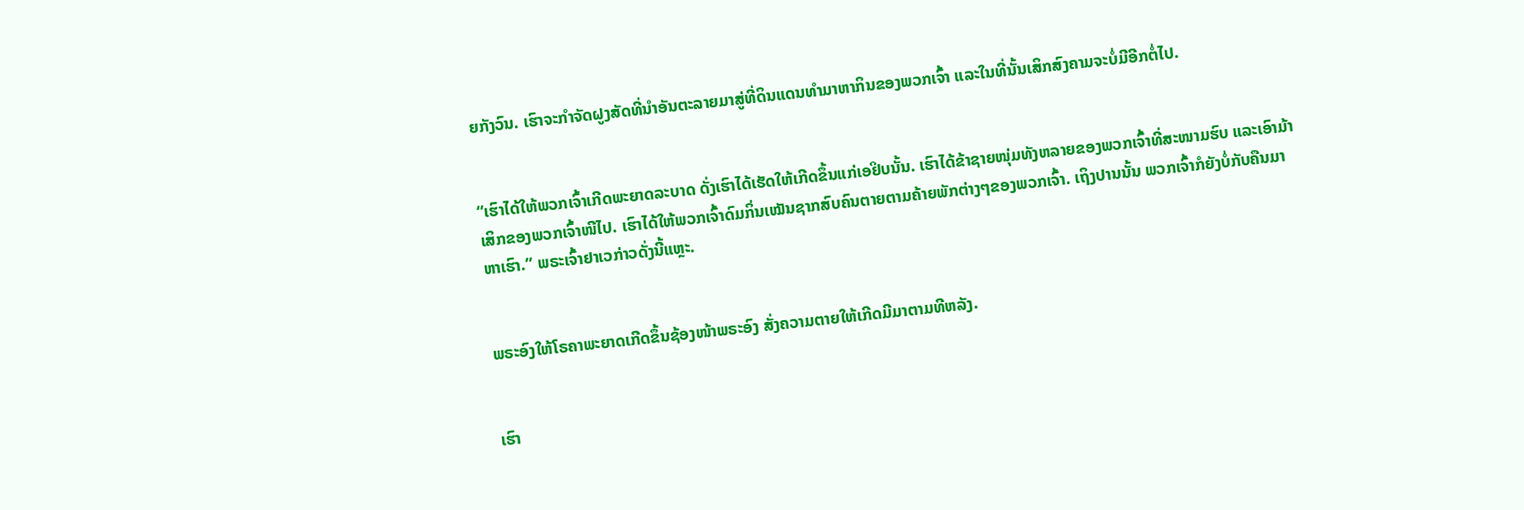ຍກັງວົນ. ເຮົາຈະກຳຈັດຝູງສັດທີ່ນຳອັນຕະລາຍມາສູ່ທີ່ດິນແດນທຳມາຫາກິນຂອງພວກເຈົ້າ ແລະໃນທີ່ນັ້ນເສິກສົງຄາມຈະບໍ່ມີອີກຕໍ່ໄປ.


“ເຮົາໄດ້ໃຫ້ພວກເຈົ້າເກີດພະຍາດລະບາດ ດັ່ງເຮົາໄດ້ເຮັດໃຫ້ເກີດຂຶ້ນແກ່ເອຢິບນັ້ນ. ເຮົາໄດ້ຂ້າຊາຍໜຸ່ມທັງຫລາຍຂອງພວກເຈົ້າທີ່ສະໜາມຮົບ ແລະເອົາມ້າເສິກຂອງພວກເຈົ້າໜີໄປ. ເຮົາໄດ້ໃຫ້ພວກເຈົ້າດົມກິ່ນເໝັນຊາກສົບຄົນຕາຍຕາມຄ້າຍພັກຕ່າງໆຂອງພວກເຈົ້າ. ເຖິງປານນັ້ນ ພວກເຈົ້າກໍຍັງບໍ່ກັບຄືນມາຫາເຮົາ.” ພຣະເຈົ້າຢາເວກ່າວດັ່ງນີ້ແຫຼະ.


ພຣະອົງໃຫ້ໂຣຄາພະຍາດເກີດຂຶ້ນຊ້ອງໜ້າພຣະອົງ ສັ່ງຄວາມຕາຍໃຫ້ເກີດມີມາຕາມທີຫລັງ.


ເຮົາ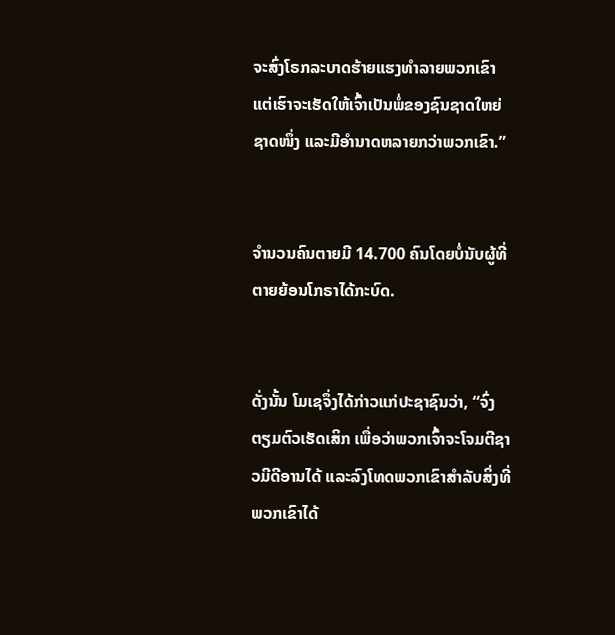ຈະສົ່ງໂຣກລະບາດຮ້າຍແຮງທຳລາຍພວກເຂົາ ແຕ່ເຮົາຈະເຮັດໃຫ້ເຈົ້າເປັນພໍ່ຂອງຊົນຊາດໃຫຍ່ຊາດໜຶ່ງ ແລະມີອຳນາດຫລາຍກວ່າພວກເຂົາ.”


ຈຳນວນຄົນຕາຍມີ 14.700 ຄົນໂດຍບໍ່ນັບຜູ້ທີ່ຕາຍຍ້ອນໂກຣາໄດ້ກະບົດ.


ດັ່ງນັ້ນ ໂມເຊຈຶ່ງໄດ້ກ່າວແກ່ປະຊາຊົນວ່າ, “ຈົ່ງຕຽມຕົວເຮັດເສິກ ເພື່ອວ່າພວກເຈົ້າຈະໂຈມຕີຊາວມີດີອານໄດ້ ແລະລົງໂທດພວກເຂົາສຳລັບສິ່ງທີ່ພວກເຂົາໄດ້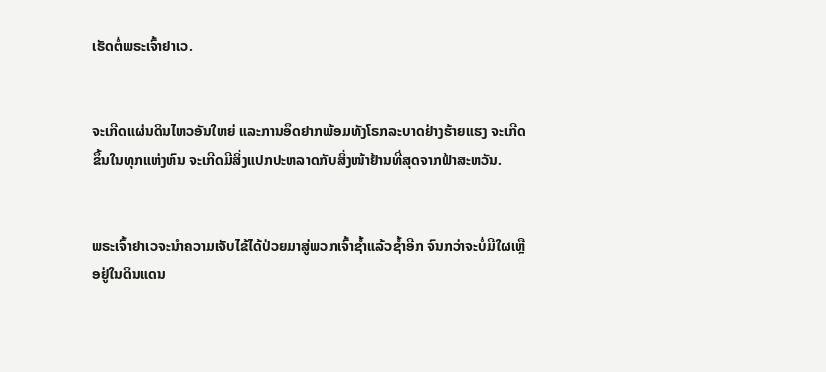ເຮັດຕໍ່ພຣະເຈົ້າຢາເວ.


ຈະເກີດແຜ່ນດິນໄຫວອັນໃຫຍ່ ແລະການອຶດຢາກພ້ອມທັງໂຣກລະບາດຢ່າງຮ້າຍແຮງ ຈະເກີດຂຶ້ນໃນທຸກແຫ່ງຫົນ ຈະເກີດມີສິ່ງແປກປະຫລາດກັບສິ່ງໜ້າຢ້ານທີ່ສຸດຈາກຟ້າສະຫວັນ.


ພຣະເຈົ້າຢາເວຈະນຳຄວາມເຈັບໄຂ້ໄດ້ປ່ວຍມາສູ່ພວກເຈົ້າຊໍ້າແລ້ວຊໍ້າອີກ ຈົນກວ່າຈະບໍ່ມີໃຜເຫຼືອຢູ່ໃນດິນແດນ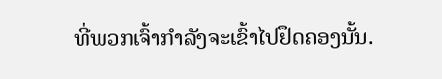ທີ່ພວກເຈົ້າກຳລັງຈະເຂົ້າໄປຢຶດຄອງນັ້ນ.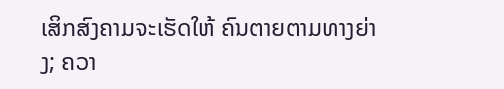ເສິກສົງຄາມຈະເຮັດໃຫ້ ຄົນຕາຍຕາມທາງຍ່າງ; ຄວາ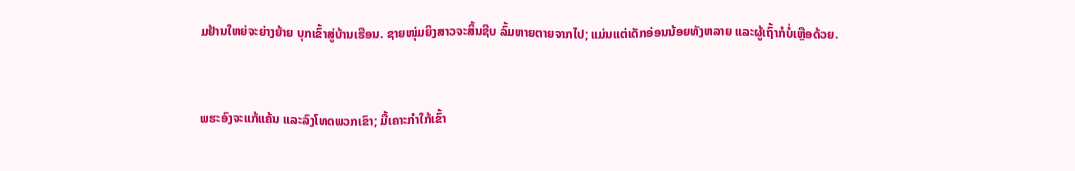ມຢ້ານໃຫຍ່ຈະຍ່າງຍ້າຍ ບຸກເຂົ້າສູ່ບ້ານເຮືອນ. ຊາຍໜຸ່ມຍິງສາວຈະສິ້ນຊີບ ລົ້ມຫາຍຕາຍຈາກໄປ; ແມ່ນແຕ່ເດັກອ່ອນນ້ອຍທັງຫລາຍ ແລະຜູ້ເຖົ້າກໍບໍ່ເຫຼືອດ້ວຍ.


ພຮະອົງຈະແກ້ແຄ້ນ ແລະລົງໂທດພວກເຂົາ; ມື້ເຄາະກຳໃກ້ເຂົ້າ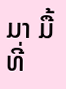ມາ ມື້ທີ່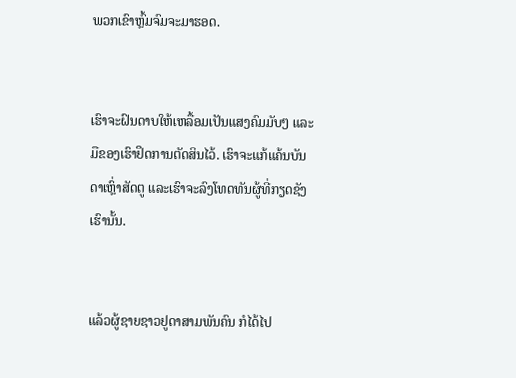ພວກເຂົາຫຼົ້ມຈົມຈະມາຮອດ.


ເຮົາຈະຝົນດາບໃຫ້ເຫລື້ອມເປັນແສງຄົມມັບໆ ແລະມືຂອງເຮົາຢຶດການຕັດສິນໄວ້. ເຮົາຈະແກ້ແຄ້ນບັນດາເຫຼົ່າສັດຕູ ແລະເຮົາຈະລົງໂທດທັນຜູ້ທີ່ກຽດຊັງເຮົານັ້ນ.


ແລ້ວຜູ້ຊາຍຊາວຢູດາສາມພັນຄົນ ກໍໄດ້ໄປ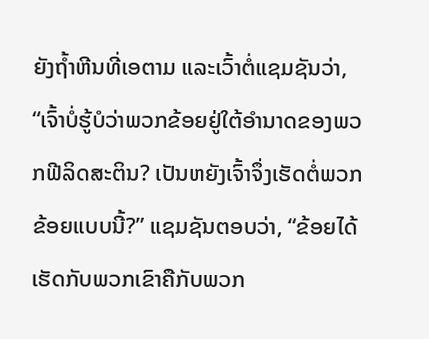ຍັງຖໍ້າຫີນທີ່ເອຕາມ ແລະເວົ້າຕໍ່ແຊມຊັນວ່າ, “ເຈົ້າບໍ່ຮູ້ບໍວ່າພວກຂ້ອຍຢູ່ໃຕ້ອຳນາດຂອງພວກຟີລິດສະຕິນ? ເປັນຫຍັງເຈົ້າຈຶ່ງເຮັດຕໍ່ພວກຂ້ອຍແບບນີ້?” ແຊມຊັນຕອບວ່າ, “ຂ້ອຍໄດ້ເຮັດກັບພວກເຂົາຄືກັບພວກ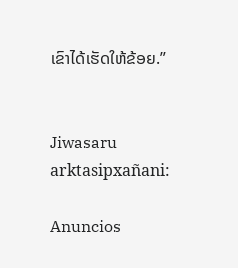ເຂົາໄດ້ເຮັດໃຫ້ຂ້ອຍ.”


Jiwasaru arktasipxañani:

Anuncios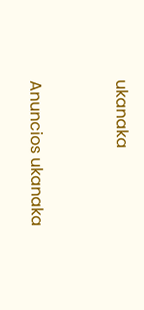ukanaka


Anuncios ukanaka